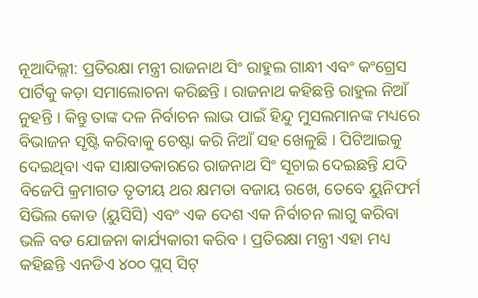ନୂଆଦିଲ୍ଲୀ: ପ୍ରତିରକ୍ଷା ମନ୍ତ୍ରୀ ରାଜନାଥ ସିଂ ରାହୁଲ ଗାନ୍ଧୀ ଏବଂ କଂଗ୍ରେସ ପାର୍ଟିକୁ କଡ଼ା ସମାଲୋଚନା କରିଛନ୍ତି । ରାଜନାଥ କହିଛନ୍ତି ରାହୁଲ ନିଆଁ ନୁହନ୍ତି । କିନ୍ତୁ ତାଙ୍କ ଦଳ ନିର୍ବାଚନ ଲାଭ ପାଇଁ ହିନ୍ଦୁ ମୁସଲମାନଙ୍କ ମଧ୍ୟରେ ବିଭାଜନ ସୃଷ୍ଟି କରିବାକୁ ଚେଷ୍ଟା କରି ନିଆଁ ସହ ଖେଳୁଛି । ପିଟିଆଇକୁ ଦେଇଥିବା ଏକ ସାକ୍ଷାତକାରରେ ରାଜନାଥ ସିଂ ସୂଚାଇ ଦେଇଛନ୍ତି ଯଦି ବିଜେପି କ୍ରମାଗତ ତୃତୀୟ ଥର କ୍ଷମତା ବଜାୟ ରଖେ, ତେବେ ୟୁନିଫର୍ମ ସିଭିଲ କୋଡ (ୟୁସିସି) ଏବଂ ଏକ ଦେଶ ଏକ ନିର୍ବାଚନ ଲାଗୁ କରିବା ଭଳି ବଡ ଯୋଜନା କାର୍ଯ୍ୟକାରୀ କରିବ । ପ୍ରତିରକ୍ଷା ମନ୍ତ୍ରୀ ଏହା ମଧ୍ୟ କହିଛନ୍ତି ଏନଡିଏ ୪୦୦ ପ୍ଲସ୍ ସିଟ୍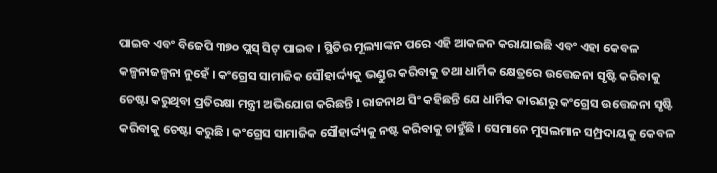ପାଇବ ଏବଂ ବିଜେପି ୩୭୦ ପ୍ଲସ୍ ସିଟ୍ ପାଇବ । ସ୍ଥିତିର ମୂଲ୍ୟାଙ୍କନ ପରେ ଏହି ଆକଳନ କରାଯାଇଛି ଏବଂ ଏହା କେବଳ କଳ୍ପନାଜଳ୍ପନା ନୁହେଁ । କଂଗ୍ରେସ ସାମାଜିକ ସୌହାର୍ଦ୍ଦ୍ୟକୁ ଭଣ୍ଡୁର କରିବାକୁ ତଥା ଧାର୍ମିକ କ୍ଷେତ୍ରରେ ଉତ୍ତେଜନା ସୃଷ୍ଟି କରିବାକୁ ଚେଷ୍ଟା କରୁଥିବା ପ୍ରତିରକ୍ଷା ମନ୍ତ୍ରୀ ଅଭିଯୋଗ କରିଛନ୍ତି । ରାଜନାଥ ସିଂ କହିଛନ୍ତି ଯେ ଧାର୍ମିକ କାରଣରୁ କଂଗ୍ରେସ ଉତ୍ତେଜନା ସୃଷ୍ଟି କରିବାକୁ ଚେଷ୍ଟା କରୁଛି । କଂଗ୍ରେସ ସାମାଜିକ ସୌହାର୍ଦ୍ଦ୍ୟକୁ ନଷ୍ଟ କରିବାକୁ ଚାହୁଁଛି । ସେମାନେ ମୁସଲମାନ ସମ୍ପ୍ରଦାୟକୁ କେବଳ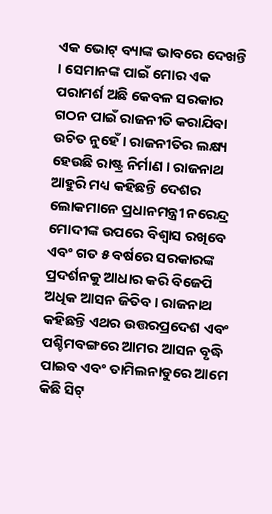ଏକ ଭୋଟ୍ ବ୍ୟାଙ୍କ ଭାବରେ ଦେଖନ୍ତି । ସେମାନଙ୍କ ପାଇଁ ମୋର ଏକ ପରାମର୍ଶ ଅଛି କେବଳ ସରକାର ଗଠନ ପାଇଁ ରାଜନୀତି କରାଯିବା ଉଚିତ ନୁହେଁ । ରାଜନୀତିର ଲକ୍ଷ୍ୟ ହେଉଛି ରାଷ୍ଟ୍ର ନିର୍ମାଣ । ରାଜନାଥ ଆହୁରି ମଧ୍ୟ କହିଛନ୍ତି ଦେଶର ଲୋକମାନେ ପ୍ରଧାନମନ୍ତ୍ରୀ ନରେନ୍ଦ୍ର ମୋଦୀଙ୍କ ଉପରେ ବିଶ୍ୱାସ ରଖିବେ ଏବଂ ଗତ ୫ ବର୍ଷରେ ସରକାରଙ୍କ ପ୍ରଦର୍ଶନକୁ ଆଧାର କରି ବିଜେପି ଅଧିକ ଆସନ ଜିତିବ । ରାଜନାଥ କହିଛନ୍ତି ଏଥର ଉତ୍ତରପ୍ରଦେଶ ଏବଂ ପଶ୍ଚିମବଙ୍ଗରେ ଆମର ଆସନ ବୃଦ୍ଧି ପାଇବ ଏବଂ ତାମିଲନାଡୁରେ ଆମେ କିଛି ସିଟ୍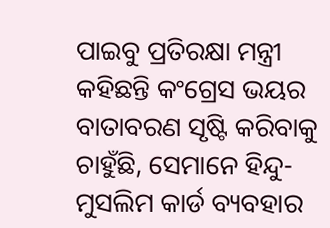ପାଇବୁ ପ୍ରତିରକ୍ଷା ମନ୍ତ୍ରୀ କହିଛନ୍ତି କଂଗ୍ରେସ ଭୟର ବାତାବରଣ ସୃଷ୍ଟି କରିବାକୁ ଚାହୁଁଛି, ସେମାନେ ହିନ୍ଦୁ-ମୁସଲିମ କାର୍ଡ ବ୍ୟବହାର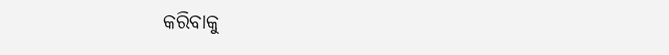କରିବାକୁ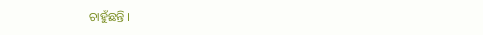ଚାହୁଁଛନ୍ତି ।